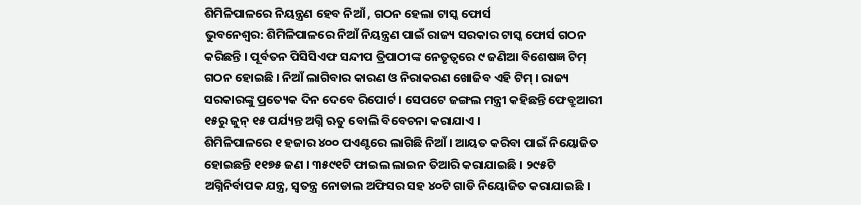ଶିମିଳିପାଳରେ ନିୟନ୍ତ୍ରଣ ହେବ ନିଆଁ , ଗଠନ ହେଲା ଟାସ୍କ ଫୋର୍ସ
ଭୁବନେଶ୍ବର: ଶିମିଳିପାଳରେ ନିଆଁ ନିୟନ୍ତ୍ରଣ ପାଇଁ ରାଜ୍ୟ ସରକାର ଟାସ୍କ ଫୋର୍ସ ଗଠନ କରିଛନ୍ତି । ପୂର୍ବତନ ପିସିସିଏଫ ସନ୍ଦୀପ ତ୍ରିପାଠୀଙ୍କ ନେତୃତ୍ବରେ ୯ ଜଣିଆ ବିଶେଷଜ୍ଞ ଟିମ୍ ଗଠନ ହୋଇଛି । ନିଆଁ ଲାଗିବାର କାରଣ ଓ ନିରାକରଣ ଖୋଜିବ ଏହି ଟିମ୍ । ରାଜ୍ୟ ସରକାରଙ୍କୁ ପ୍ରତ୍ୟେକ ଦିନ ଦେବେ ରିପୋର୍ଟ । ସେପଟେ ଜଙ୍ଗଲ ମନ୍ତ୍ରୀ କହିଛନ୍ତି ଫେବ୍ରୁଆରୀ ୧୫ରୁ ଜୁନ୍ ୧୫ ପର୍ଯ୍ୟନ୍ତ ଅଗ୍ନି ଋତୁ ବୋଲି ବିବେଚନା କରାଯାଏ ।
ଶିମିଳିପାଳରେ ୧ ହଜାର ୪୦୦ ପଏଣ୍ଟରେ ଲାଗିଛି ନିଆଁ । ଆୟତ କରିବା ପାଇଁ ନିୟୋଜିତ ହୋଇଛନ୍ତି ୧୧୭୫ ଜଣ । ୩୫୯୧ଟି ଫାଇଲ ଲାଇନ ତିଆରି କରାଯାଇଛି । ୨୯୫ଟି ଅଗ୍ନିନିର୍ବାପକ ଯନ୍ତ୍ର, ସ୍ବତନ୍ତ୍ର ନୋଡାଲ ଅଫିସର ସହ ୪୦ଟି ଗାଡି ନିୟୋଜିତ କରାଯାଇଛି ।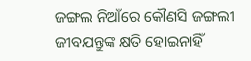ଜଙ୍ଗଲ ନିଆଁରେ କୌଣସି ଜଙ୍ଗଲୀ ଜୀବଯନ୍ତୁଙ୍କ କ୍ଷତି ହୋଇନାହିଁ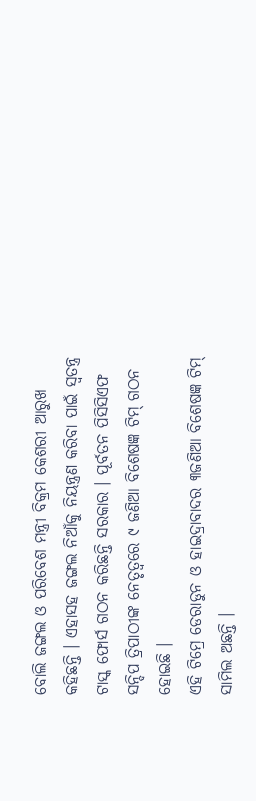ବୋଲି ଜଙ୍ଗଲ ଓ ପରିବେଶ ମନ୍ତ୍ରୀ ବିକ୍ରମ କେଶରୀ ଆରୁଖ କହିଛନ୍ତି । ଏହାସହ ଜଙ୍ଗଲ ନିଆଁକୁ ନିୟନ୍ତ୍ରଣ କରିବା ପାଇଁ ସ୍ବତନ୍ତ୍ର ଟାସ୍କ ଫୋର୍ସ ଗଠନ କରିଛନ୍ତି ସରକାର । ପୂର୍ବତନ ପିସିସିଏଫ ସନ୍ଦିପ ତ୍ରିପାଠୀଙ୍କ ନେତୃତ୍ବରେ ୯ ଜଣିଆ ବିଶେଷଜ୍ଞ ଟିମ୍ ଗଠନ ହୋଇଛି ।
ଏହି ଟିମ୍ରେ ଡେରାଡୁନ ଓ ହାଇଦ୍ରାବାଦର ୩ଜଣିଆ ବିଶେଷଜ୍ଞ ଟିମ୍ ସାମିଲ ଅଛନ୍ତି ।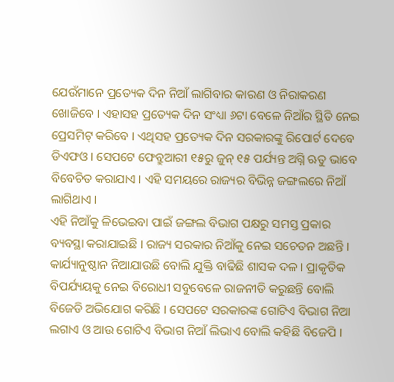ଯେଉଁମାନେ ପ୍ରତ୍ୟେକ ଦିନ ନିଆଁ ଲାଗିବାର କାରଣ ଓ ନିରାକରଣ ଖୋଜିବେ । ଏହାସହ ପ୍ରତ୍ୟେକ ଦିନ ସଂଧ୍ୟା ୬ଟା ବେଳେ ନିଆଁର ସ୍ଥିତି ନେଇ ପ୍ରେସମିଟ୍ କରିବେ । ଏଥିସହ ପ୍ରତ୍ୟେକ ଦିନ ସରକାରଙ୍କୁ ରିପୋର୍ଟ ଦେବେ ଡିଏଫଓ । ସେପଟେ ଫେବ୍ରୁଆରୀ ୧୫ରୁ ଜୁନ୍ ୧୫ ପର୍ଯ୍ୟନ୍ତ ଅଗ୍ନି ଋତୁ ଭାବେ ବିବେଚିତ କରାଯାଏ । ଏହି ସମୟରେ ରାଜ୍ୟର ବିଭିନ୍ନ ଜଙ୍ଗଲରେ ନିଆଁ ଲାଗିଥାଏ ।
ଏହି ନିଆଁକୁ ଳିଭେଇବା ପାଇଁ ଜଙ୍ଗଲ ବିଭାଗ ପକ୍ଷରୁ ସମସ୍ତ ପ୍ରକାର ବ୍ୟବସ୍ଥା କରାଯାଇଛି । ରାଜ୍ୟ ସରକାର ନିଆଁକୁ ନେଇ ସଚେତନ ଅଛନ୍ତି । କାର୍ଯ୍ୟାନୁଷ୍ଠାନ ନିଆଯାଉଛି ବୋଲି ଯୁକ୍ତି ବାଢିଛି ଶାସକ ଦଳ । ପ୍ରାକୃତିକ ବିପର୍ଯ୍ୟୟକୁ ନେଇ ବିରୋଧୀ ସବୁବେଳେ ରାଜନୀତି କରୁଛନ୍ତି ବୋଲି ବିଜେଡି ଅଭିଯୋଗ କରିଛି । ସେପଟେ ସରକାରଙ୍କ ଗୋଟିଏ ବିଭାଗ ନିଆ ଲଗାଏ ଓ ଆଉ ଗୋଟିଏ ବିଭାଗ ନିଆଁ ଲିଭାଏ ବୋଲି କହିଛି ବିଜେପି ।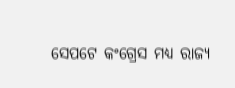ସେପଟେ କଂଗ୍ରେସ ମଧ୍ୟ ରାଜ୍ୟ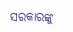ସରକାରଙ୍କୁ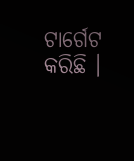ଟାର୍ଗେଟ କରିଛି ।